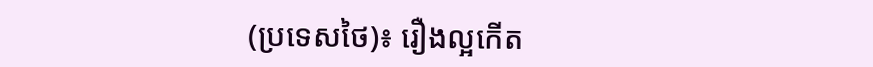(ប្រទេសថៃ)៖ រឿងល្អកើត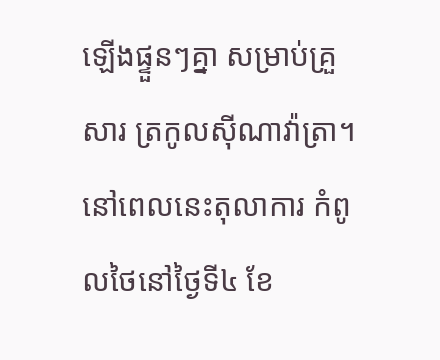ឡើងផ្ទួនៗគ្នា សម្រាប់គ្រួសារ ត្រកូលស៊ីណាវ៉ាត្រា។ នៅពេលនេះតុលាការ កំពូលថៃនៅថ្ងៃទី៤ ខែ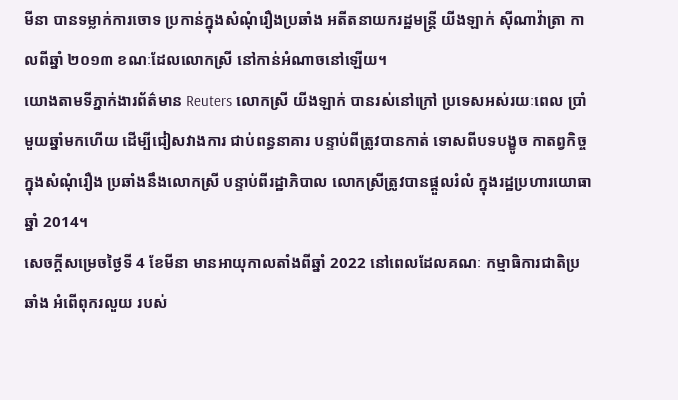មីនា បានទម្លាក់ការចោទ ប្រកាន់ក្នុងសំណុំរឿងប្រឆាំង អតីតនាយករដ្ឋមន្ត្រី យីងឡាក់ ស៊ីណាវ៉ាត្រា កាលពីឆ្នាំ ២០១៣ ខណៈដែលលោកស្រី នៅកាន់អំណាចនៅឡើយ។
យោងតាមទីភ្នាក់ងារព័ត៌មាន Reuters លោកស្រី យីងឡាក់ បានរស់នៅក្រៅ ប្រទេសអស់រយៈពេល ប្រាំមួយឆ្នាំមកហើយ ដើម្បីជៀសវាងការ ជាប់ពន្ធនាគារ បន្ទាប់ពីត្រូវបានកាត់ ទោសពីបទបង្ខូច កាតព្វកិច្ចក្នុងសំណុំរឿង ប្រឆាំងនឹងលោកស្រី បន្ទាប់ពីរដ្ឋាភិបាល លោកស្រីត្រូវបានផ្ដួលរំលំ ក្នុងរដ្ឋប្រហារយោធាឆ្នាំ 2014។
សេចក្តីសម្រេចថ្ងៃទី 4 ខែមីនា មានអាយុកាលតាំងពីឆ្នាំ 2022 នៅពេលដែលគណៈ កម្មាធិការជាតិប្រឆាំង អំពើពុករលួយ របស់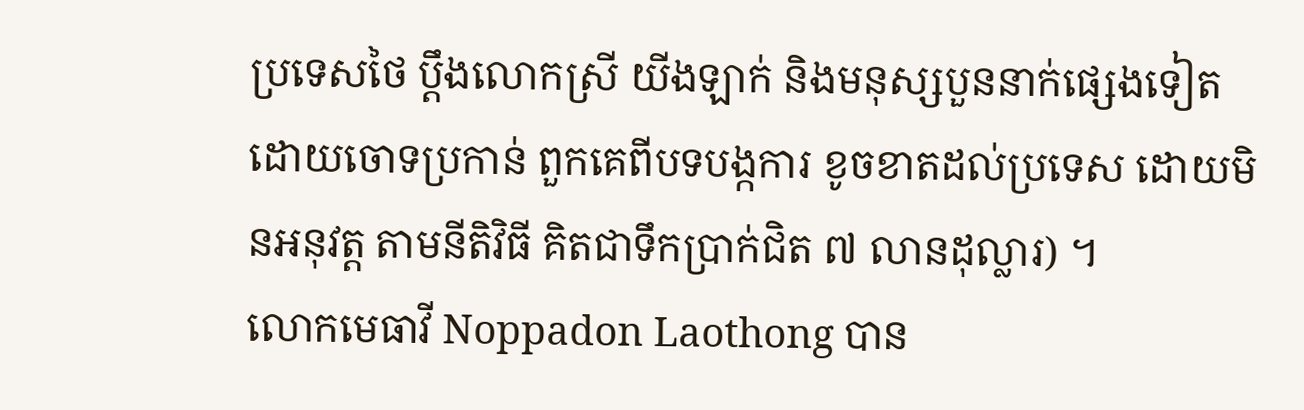ប្រទេសថៃ ប្តឹងលោកស្រី យីងឡាក់ និងមនុស្សបួននាក់ផ្សេងទៀត ដោយចោទប្រកាន់ ពួកគេពីបទបង្កការ ខូចខាតដល់ប្រទេស ដោយមិនអនុវត្ត តាមនីតិវិធី គិតជាទឹកប្រាក់ជិត ៧ លានដុល្លារ) ។
លោកមេធាវី Noppadon Laothong បាន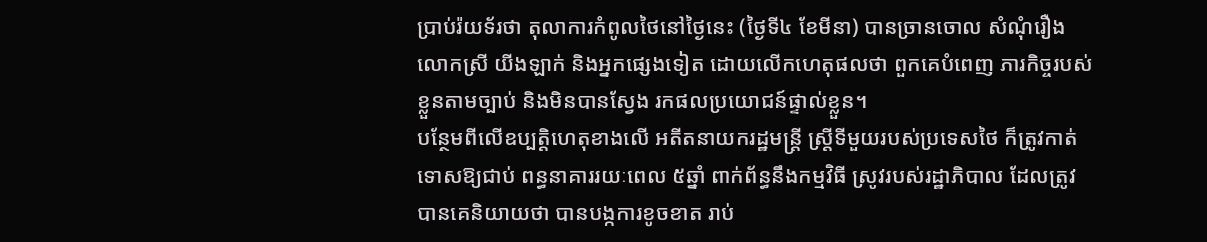ប្រាប់រ៉យទ័រថា តុលាការកំពូលថៃនៅថ្ងៃនេះ (ថ្ងៃទី៤ ខែមីនា) បានច្រានចោល សំណុំរឿងលោកស្រី យីងឡាក់ និងអ្នកផ្សេងទៀត ដោយលើកហេតុផលថា ពួកគេបំពេញ ភារកិច្ចរបស់ខ្លួនតាមច្បាប់ និងមិនបានស្វែង រកផលប្រយោជន៍ផ្ទាល់ខ្លួន។
បន្ថែមពីលើឧប្បត្តិហេតុខាងលើ អតីតនាយករដ្ឋមន្ត្រី ស្ត្រីទីមួយរបស់ប្រទេសថៃ ក៏ត្រូវកាត់ទោសឱ្យជាប់ ពន្ធនាគាររយៈពេល ៥ឆ្នាំ ពាក់ព័ន្ធនឹងកម្មវិធី ស្រូវរបស់រដ្ឋាភិបាល ដែលត្រូវបានគេនិយាយថា បានបង្កការខូចខាត រាប់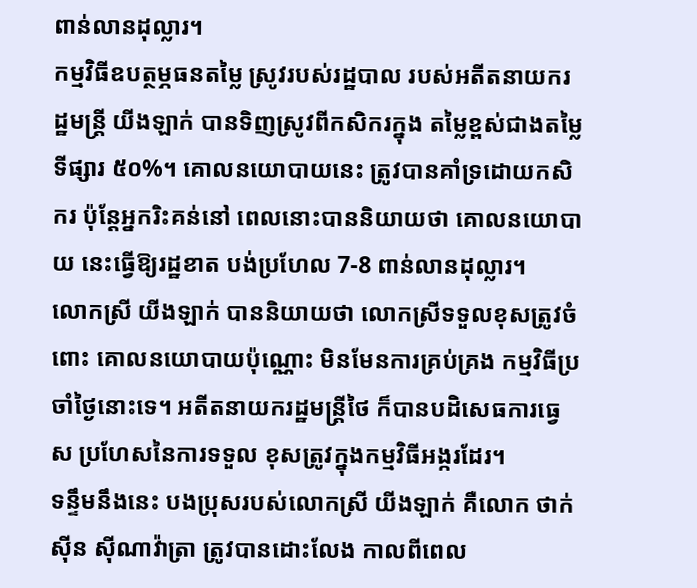ពាន់លានដុល្លារ។
កម្មវិធីឧបត្ថម្ភធនតម្លៃ ស្រូវរបស់រដ្ឋបាល របស់អតីតនាយករដ្ឋមន្ត្រី យីងឡាក់ បានទិញស្រូវពីកសិករក្នុង តម្លៃខ្ពស់ជាងតម្លៃទីផ្សារ ៥០%។ គោលនយោបាយនេះ ត្រូវបានគាំទ្រដោយកសិករ ប៉ុន្តែអ្នករិះគន់នៅ ពេលនោះបាននិយាយថា គោលនយោបាយ នេះធ្វើឱ្យរដ្ឋខាត បង់ប្រហែល 7-8 ពាន់លានដុល្លារ។
លោកស្រី យីងឡាក់ បាននិយាយថា លោកស្រីទទួលខុសត្រូវចំពោះ គោលនយោបាយប៉ុណ្ណោះ មិនមែនការគ្រប់គ្រង កម្មវិធីប្រចាំថ្ងៃនោះទេ។ អតីតនាយករដ្ឋមន្ត្រីថៃ ក៏បានបដិសេធការធ្វេស ប្រហែសនៃការទទួល ខុសត្រូវក្នុងកម្មវិធីអង្ករដែរ។
ទន្ទឹមនឹងនេះ បងប្រុសរបស់លោកស្រី យីងឡាក់ គឺលោក ថាក់ស៊ីន ស៊ីណាវ៉ាត្រា ត្រូវបានដោះលែង កាលពីពេល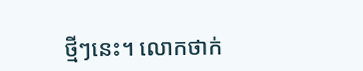ថ្មីៗនេះ។ លោកថាក់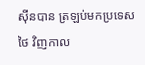ស៊ីនបាន ត្រឡប់មកប្រទេសថៃ វិញកាល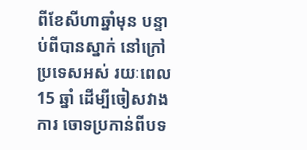ពីខែសីហាឆ្នាំមុន បន្ទាប់ពីបានស្នាក់ នៅក្រៅប្រទេសអស់ រយៈពេល 15 ឆ្នាំ ដើម្បីចៀសវាងការ ចោទប្រកាន់ពីបទ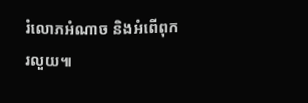រំលោភអំណាច និងអំពើពុករលួយ៕